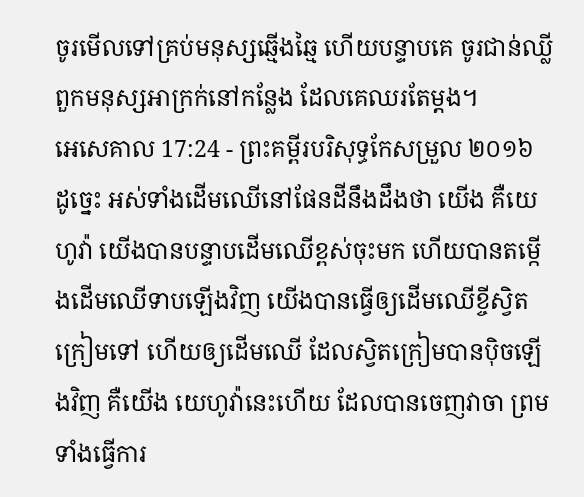ចូរមើលទៅគ្រប់មនុស្សឆ្មើងឆ្មៃ ហើយបន្ទាបគេ ចូរជាន់ឈ្លីពួកមនុស្សអាក្រក់នៅកន្លែង ដែលគេឈរតែម្តង។
អេសេគាល 17:24 - ព្រះគម្ពីរបរិសុទ្ធកែសម្រួល ២០១៦ ដូច្នេះ អស់ទាំងដើមឈើនៅផែនដីនឹងដឹងថា យើង គឺយេហូវ៉ា យើងបានបន្ទាបដើមឈើខ្ពស់ចុះមក ហើយបានតម្កើងដើមឈើទាបឡើងវិញ យើងបានធ្វើឲ្យដើមឈើខ្ចីស្វិតក្រៀមទៅ ហើយឲ្យដើមឈើ ដែលស្វិតក្រៀមបានប៉ិចឡើងវិញ គឺយើង យេហូវ៉ានេះហើយ ដែលបានចេញវាចា ព្រមទាំងធ្វើការ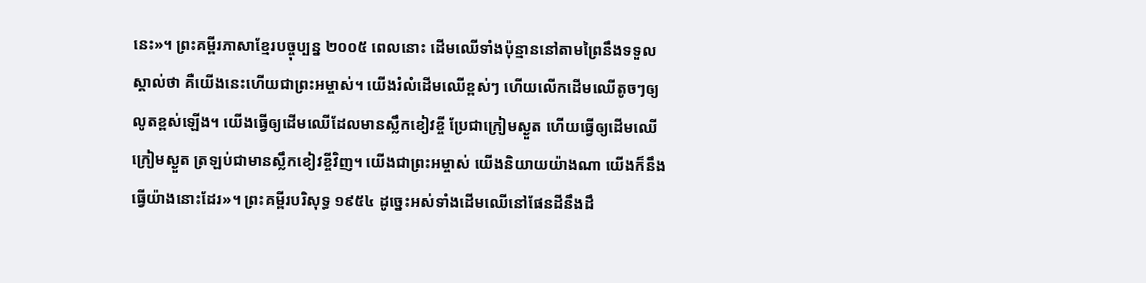នេះ»។ ព្រះគម្ពីរភាសាខ្មែរបច្ចុប្បន្ន ២០០៥ ពេលនោះ ដើមឈើទាំងប៉ុន្មាននៅតាមព្រៃនឹងទទួលស្គាល់ថា គឺយើងនេះហើយជាព្រះអម្ចាស់។ យើងរំលំដើមឈើខ្ពស់ៗ ហើយលើកដើមឈើតូចៗឲ្យលូតខ្ពស់ឡើង។ យើងធ្វើឲ្យដើមឈើដែលមានស្លឹកខៀវខ្ចី ប្រែជាក្រៀមស្ងួត ហើយធ្វើឲ្យដើមឈើក្រៀមស្ងួត ត្រឡប់ជាមានស្លឹកខៀវខ្ចីវិញ។ យើងជាព្រះអម្ចាស់ យើងនិយាយយ៉ាងណា យើងក៏នឹងធ្វើយ៉ាងនោះដែរ»។ ព្រះគម្ពីរបរិសុទ្ធ ១៩៥៤ ដូច្នេះអស់ទាំងដើមឈើនៅផែនដីនឹងដឹ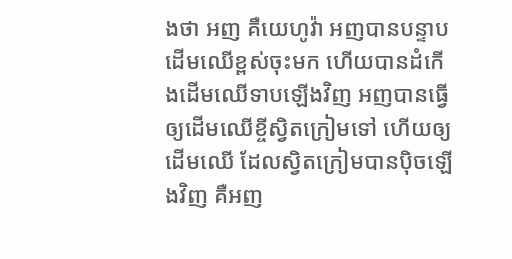ងថា អញ គឺយេហូវ៉ា អញបានបន្ទាបដើមឈើខ្ពស់ចុះមក ហើយបានដំកើងដើមឈើទាបឡើងវិញ អញបានធ្វើឲ្យដើមឈើខ្ចីស្វិតក្រៀមទៅ ហើយឲ្យដើមឈើ ដែលស្វិតក្រៀមបានប៉ិចឡើងវិញ គឺអញ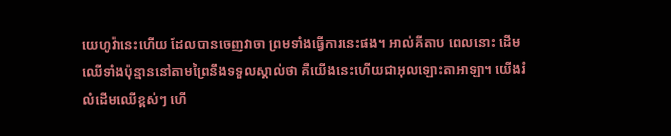យេហូវ៉ានេះហើយ ដែលបានចេញវាចា ព្រមទាំងធ្វើការនេះផង។ អាល់គីតាប ពេលនោះ ដើមឈើទាំងប៉ុន្មាននៅតាមព្រៃនឹងទទួលស្គាល់ថា គឺយើងនេះហើយជាអុលឡោះតាអាឡា។ យើងរំលំដើមឈើខ្ពស់ៗ ហើ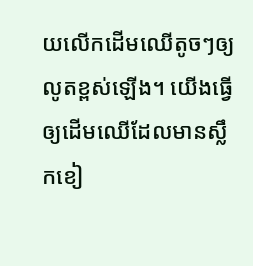យលើកដើមឈើតូចៗឲ្យលូតខ្ពស់ឡើង។ យើងធ្វើឲ្យដើមឈើដែលមានស្លឹកខៀ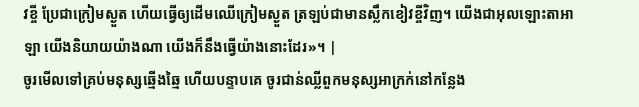វខ្ចី ប្រែជាក្រៀមស្ងួត ហើយធ្វើឲ្យដើមឈើក្រៀមស្ងួត ត្រឡប់ជាមានស្លឹកខៀវខ្ចីវិញ។ យើងជាអុលឡោះតាអាឡា យើងនិយាយយ៉ាងណា យើងក៏នឹងធ្វើយ៉ាងនោះដែរ»។ |
ចូរមើលទៅគ្រប់មនុស្សឆ្មើងឆ្មៃ ហើយបន្ទាបគេ ចូរជាន់ឈ្លីពួកមនុស្សអាក្រក់នៅកន្លែង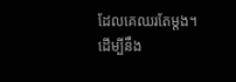ដែលគេឈរតែម្តង។
ដើម្បីនឹង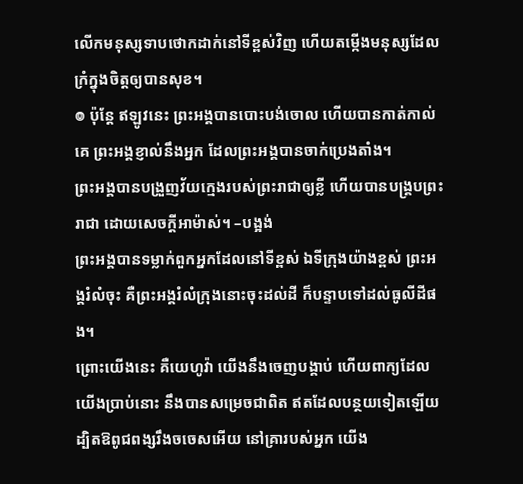លើកមនុស្សទាបថោកដាក់នៅទីខ្ពស់វិញ ហើយតម្កើងមនុស្សដែលក្រំក្នុងចិត្តឲ្យបានសុខ។
៙ ប៉ុន្តែ ឥឡូវនេះ ព្រះអង្គបានបោះបង់ចោល ហើយបានកាត់កាល់គេ ព្រះអង្គខ្ញាល់នឹងអ្នក ដែលព្រះអង្គបានចាក់ប្រេងតាំង។
ព្រះអង្គបានបង្រួញវ័យក្មេងរបស់ព្រះរាជាឲ្យខ្លី ហើយបានបង្គ្របព្រះរាជា ដោយសេចក្ដីអាម៉ាស់។ –បង្អង់
ព្រះអង្គបានទម្លាក់ពួកអ្នកដែលនៅទីខ្ពស់ ឯទីក្រុងយ៉ាងខ្ពស់ ព្រះអង្គរំលំចុះ គឺព្រះអង្គរំលំក្រុងនោះចុះដល់ដី ក៏បន្ទាបទៅដល់ធូលីដីផង។
ព្រោះយើងនេះ គឺយេហូវ៉ា យើងនឹងចេញបង្គាប់ ហើយពាក្យដែលយើងប្រាប់នោះ នឹងបានសម្រេចជាពិត ឥតដែលបន្ថយទៀតឡើយ ដ្បិតឱពូជពង្សរឹងចចេសអើយ នៅគ្រារបស់អ្នក យើង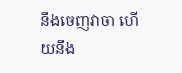នឹងចេញវាចា ហើយនឹង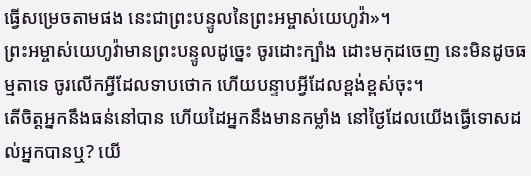ធ្វើសម្រេចតាមផង នេះជាព្រះបន្ទូលនៃព្រះអម្ចាស់យេហូវ៉ា»។
ព្រះអម្ចាស់យេហូវ៉ាមានព្រះបន្ទូលដូច្នេះ ចូរដោះក្បាំង ដោះមកុដចេញ នេះមិនដូចធម្មតាទេ ចូរលើកអ្វីដែលទាបថោក ហើយបន្ទាបអ្វីដែលខ្ពង់ខ្ពស់ចុះ។
តើចិត្តអ្នកនឹងធន់នៅបាន ហើយដៃអ្នកនឹងមានកម្លាំង នៅថ្ងៃដែលយើងធ្វើទោសដល់អ្នកបានឬ? យើ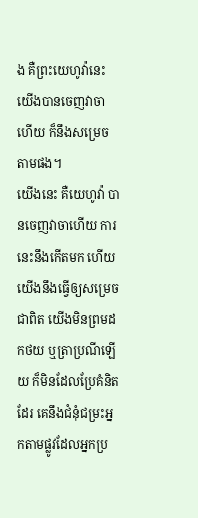ង គឺព្រះយេហូវ៉ានេះ យើងបានចេញវាចាហើយ ក៏នឹងសម្រេចតាមផង។
យើងនេះ គឺយេហូវ៉ា បានចេញវាចាហើយ ការនេះនឹងកើតមក ហើយយើងនឹងធ្វើឲ្យសម្រេចជាពិត យើងមិនព្រមដកថយ ឬត្រាប្រណីឡើយ ក៏មិនដែលប្រែគំនិតដែរ គេនឹងជំនុំជម្រះអ្នកតាមផ្លូវដែលអ្នកប្រ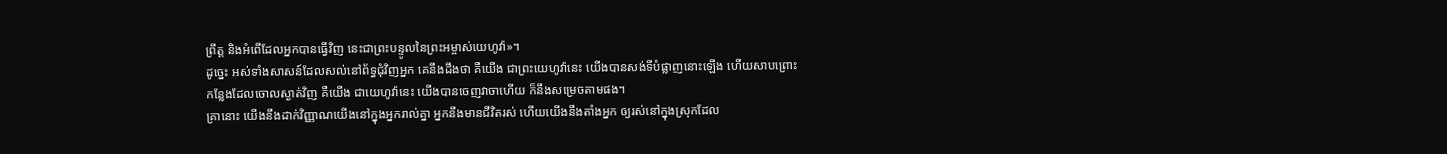ព្រឹត្ត និងអំពើដែលអ្នកបានធ្វើវិញ នេះជាព្រះបន្ទូលនៃព្រះអម្ចាស់យេហូវ៉ា»។
ដូច្នេះ អស់ទាំងសាសន៍ដែលសល់នៅព័ទ្ធជុំវិញអ្នក គេនឹងដឹងថា គឺយើង ជាព្រះយេហូវ៉ានេះ យើងបានសង់ទីបំផ្លាញនោះឡើង ហើយសាបព្រោះកន្លែងដែលចោលស្ងាត់វិញ គឺយើង ជាយេហូវ៉ានេះ យើងបានចេញវាចាហើយ ក៏នឹងសម្រេចតាមផង។
គ្រានោះ យើងនឹងដាក់វិញ្ញាណយើងនៅក្នុងអ្នករាល់គ្នា អ្នកនឹងមានជីវិតរស់ ហើយយើងនឹងតាំងអ្នក ឲ្យរស់នៅក្នុងស្រុកដែល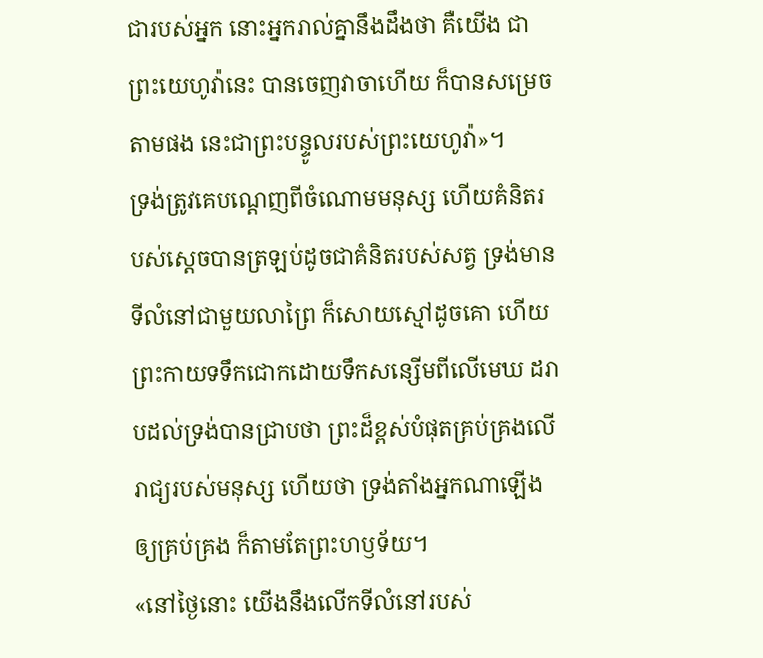ជារបស់អ្នក នោះអ្នករាល់គ្នានឹងដឹងថា គឺយើង ជាព្រះយេហូវ៉ានេះ បានចេញវាចាហើយ ក៏បានសម្រេចតាមផង នេះជាព្រះបន្ទូលរបស់ព្រះយេហូវ៉ា»។
ទ្រង់ត្រូវគេបណ្តេញពីចំណោមមនុស្ស ហើយគំនិតរបស់ស្ដេចបានត្រឡប់ដូចជាគំនិតរបស់សត្វ ទ្រង់មានទីលំនៅជាមួយលាព្រៃ ក៏សោយស្មៅដូចគោ ហើយព្រះកាយទទឹកជោកដោយទឹកសន្សើមពីលើមេឃ ដរាបដល់ទ្រង់បានជ្រាបថា ព្រះដ៏ខ្ពស់បំផុតគ្រប់គ្រងលើរាជ្យរបស់មនុស្ស ហើយថា ទ្រង់តាំងអ្នកណាឡើងឲ្យគ្រប់គ្រង ក៏តាមតែព្រះហឫទ័យ។
«នៅថ្ងៃនោះ យើងនឹងលើកទីលំនៅរបស់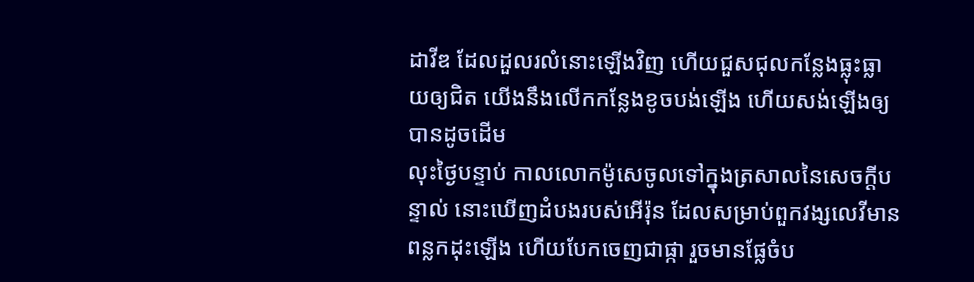ដាវីឌ ដែលដួលរលំនោះឡើងវិញ ហើយជួសជុលកន្លែងធ្លុះធ្លាយឲ្យជិត យើងនឹងលើកកន្លែងខូចបង់ឡើង ហើយសង់ឡើងឲ្យបានដូចដើម
លុះថ្ងៃបន្ទាប់ កាលលោកម៉ូសេចូលទៅក្នុងត្រសាលនៃសេចក្ដីបន្ទាល់ នោះឃើញដំបងរបស់អើរ៉ុន ដែលសម្រាប់ពួកវង្សលេវីមានពន្លកដុះឡើង ហើយបែកចេញជាផ្កា រួចមានផ្លែចំប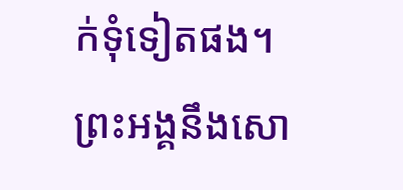ក់ទុំទៀតផង។
ព្រះអង្គនឹងសោ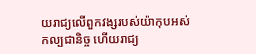យរាជ្យលើពួកវង្សរបស់យ៉ាកុបអស់កល្បជានិច្ច ហើយរាជ្យ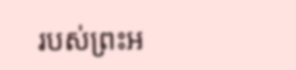របស់ព្រះអ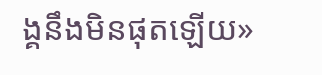ង្គនឹងមិនផុតឡើយ»